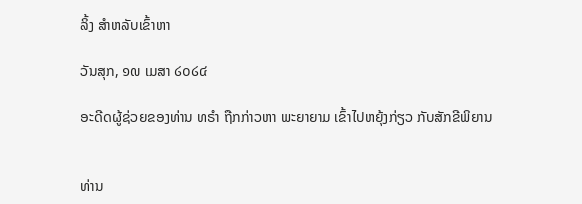ລິ້ງ ສຳຫລັບເຂົ້າຫາ

ວັນສຸກ, ໑໙ ເມສາ ໒໐໒໔

ອະດີດຜູ້ຊ່ວຍຂອງທ່ານ ທຣຳ ຖືກກ່າວຫາ ພະຍາຍາມ ເຂົ້າໄປຫຍຸ້ງກ່ຽວ ກັບສັກຂີພິຍານ


ທ່ານ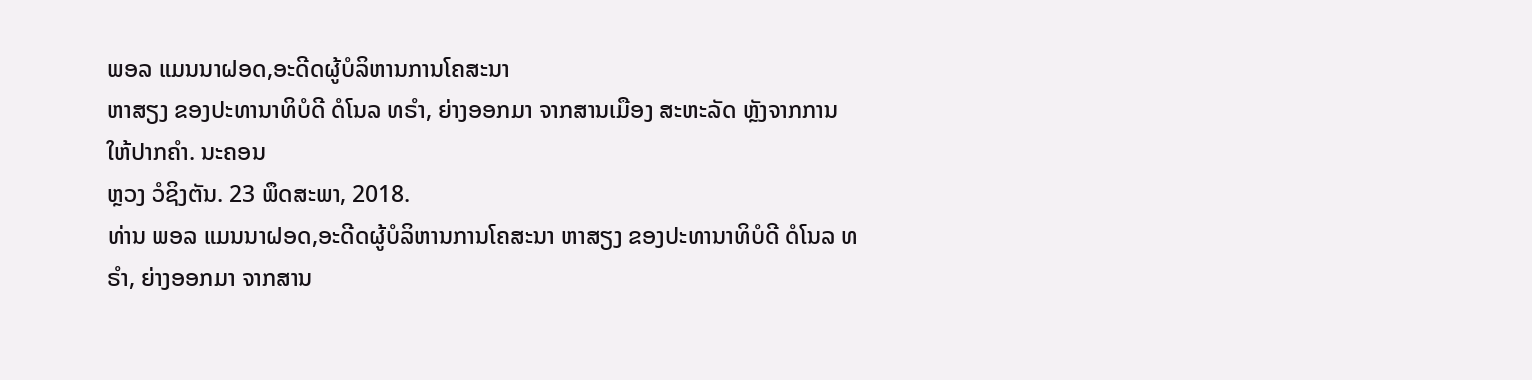ພອລ ແມນນາຝອດ,ອະດີດຜູ້ບໍລິຫານການໂຄສະນາ
ຫາສຽງ ຂອງປະທານາທິບໍດີ ດໍໂນລ ທຣຳ, ຍ່າງອອກມາ ຈາກສານເມືອງ ສະຫະລັດ ຫຼັງຈາກການໃຫ້ປາກຄຳ. ນະຄອນ
ຫຼວງ ວໍຊິງຕັນ. 23 ພຶດສະພາ, 2018.
ທ່ານ ພອລ ແມນນາຝອດ,ອະດີດຜູ້ບໍລິຫານການໂຄສະນາ ຫາສຽງ ຂອງປະທານາທິບໍດີ ດໍໂນລ ທຣຳ, ຍ່າງອອກມາ ຈາກສານ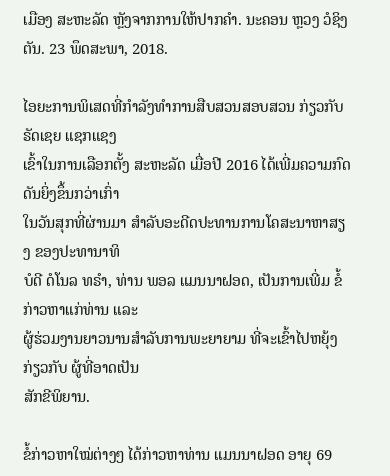ເມືອງ ສະຫະລັດ ຫຼັງຈາກການໃຫ້ປາກຄຳ. ນະຄອນ ຫຼວງ ວໍຊິງຕັນ. 23 ພຶດສະພາ, 2018.

ໄອຍະການພິເສດທີ່ກຳລັງທຳການສືບສວນສອບສວນ ກ່ຽວກັບ ຣັດເຊຍ ແຊກແຊງ
ເຂົ້າໃນການເລືອກຕັ້ງ ສະຫະລັດ ເມື່ອປີ 2016 ໄດ້ເພີ່ມຄວາມກົດດັນຍິ່ງຂຶ້ນກວ່າເກົ່າ
ໃນວັນສຸກທີ່ຜ່ານມາ ສຳລັບອະດີດປະທານການໂຄສະນາຫາສຽງ ຂອງປະທານາທິ
ບໍດີ ດໍໂນລ ທຣຳ, ທ່ານ ພອລ ແມນນາຝອດ, ເປັນການເພີ່ມ ຂໍ້ກ່າວຫາແກ່ທ່ານ ແລະ
ຜູ້ຮ່ວມງານຍາວນານສຳລັບການພະຍາຍາມ ທີ່ຈະເຂົ້າໄປຫຍຸ້ງກ່ຽວກັບ ຜູ້ທີ່ອາດເປັນ
ສັກຂີພິຍານ.

ຂໍ້ກ່າວຫາໃໝ່ຕ່າງໆ ໄດ້ກ່າວຫາທ່ານ ແມນນາຝອດ ອາຍຸ 69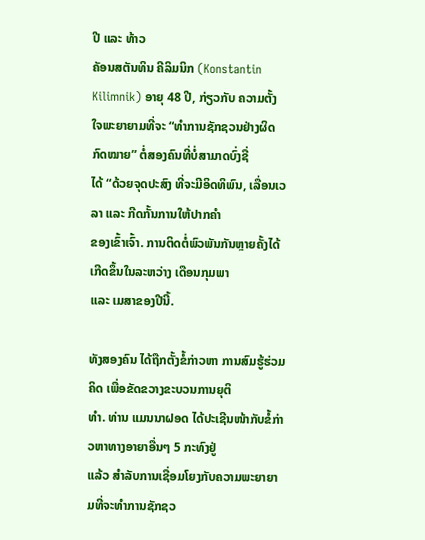ປີ ແລະ ທ້າວ
ຄັອນສຕັນທິນ ຄີລິມນິກ (Konstantin Kilimnik) ອາຍຸ 48 ປີ, ກ່ຽວກັບ ຄວາມຕັ້ງ
ໃຈພະຍາຍາມທີ່ຈະ “ທຳການຊັກຊວນຢ່າງຜິດກົດໝາຍ” ຕໍ່ສອງຄົນທີ່ບໍ່ສາມາດບົ່ງຊື່
ໄດ້ “ດ້ວຍຈຸດປະສົງ ທີ່ຈະມີອິດທິພົນ, ເລື່ອນເວລາ ແລະ ກີດກັ້ນການໃຫ້ປາກຄຳ
ຂອງເຂົ້າເຈົ້າ. ການຕິດຕໍ່ພົວພັນກັນຫຼາຍຄັ້ງໄດ້ເກີດຂຶ້ນໃນລະຫວ່າງ ເດືອນກຸມພາ
ແລະ ເມສາຂອງປີນີ້.

ທັງສອງຄົນ ໄດ້ຖືກຕັ້ງຂໍ້ກ່າວຫາ ການສົມຮູ້ຮ່ວມຄິດ ເພື່ອຂັດຂວາງຂະບວນການຍຸຕິ
ທຳ. ທ່ານ ແມນນາຝອດ ໄດ້ປະເຊີນໜ້າກັບຂໍ້ກ່າວຫາທາງອາຍາອື່ນໆ 5 ກະທົງຢູ່
ແລ້ວ ສຳລັບການເຊື່ອມໂຍງກັບຄວາມພະຍາຍາມທີ່ຈະທຳການຊັກຊວ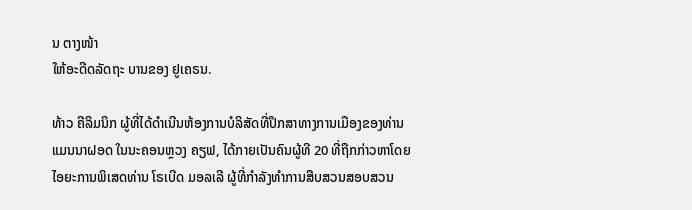ນ ຕາງໜ້າ
ໃຫ້ອະດີດລັດຖະ ບານຂອງ ຢູເຄຣນ.

ທ້າວ ຄີລິມນິກ ຜູ້ທີ່ໄດ້ດຳເນີນຫ້ອງການບໍລິສັດທີ່ປຶກສາທາງການເມືອງຂອງທ່ານ
ແມນນາຝອດ ໃນນະຄອນຫຼວງ ຄຽຟ, ໄດ້ກາຍເປັນຄົນຜູ້ທີ 20 ທີ່ຖືກກ່າວຫາໂດຍ
ໄອຍະການພິເສດທ່ານ ໂຣເບີດ ມອລເລີ ຜູ້ທີ່ກຳລັງທຳການສືບສວນສອບສວນ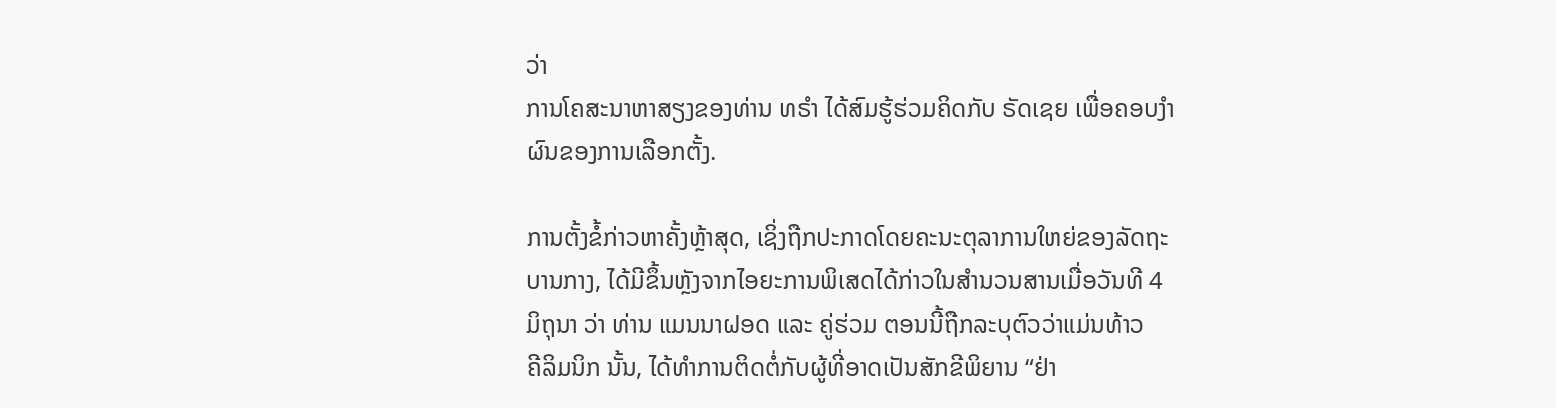ວ່າ
ການໂຄສະນາຫາສຽງຂອງທ່ານ ທຣຳ ໄດ້ສົມຮູ້ຮ່ວມຄິດກັບ ຣັດເຊຍ ເພື່ອຄອບງຳ
ຜົນຂອງການເລືອກຕັ້ງ.

ການຕັ້ງຂໍ້ກ່າວຫາຄັ້ງຫຼ້າສຸດ, ເຊິ່ງຖືກປະກາດໂດຍຄະນະຕຸລາການໃຫຍ່ຂອງລັດຖະ
ບານກາງ, ໄດ້ມີຂຶ້ນຫຼັງຈາກໄອຍະການພິເສດໄດ້ກ່າວໃນສຳນວນສານເມື່ອວັນທີ 4
ມິຖຸນາ ວ່າ ທ່ານ ແມນນາຝອດ ແລະ ຄູ່ຮ່ວມ ຕອນນີ້ຖືກລະບຸຕົວວ່າແມ່ນທ້າວ
ຄີລິມນິກ ນັ້ນ, ໄດ້ທຳການຕິດຕໍ່ກັບຜູ້ທີ່ອາດເປັນສັກຂີພິຍານ “ຢ່າ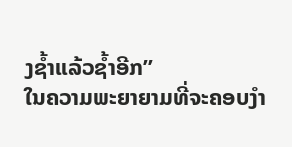ງຊໍ້າແລ້ວຊໍ້າອີກ”
ໃນຄວາມພະຍາຍາມທີ່ຈະຄອບງຳ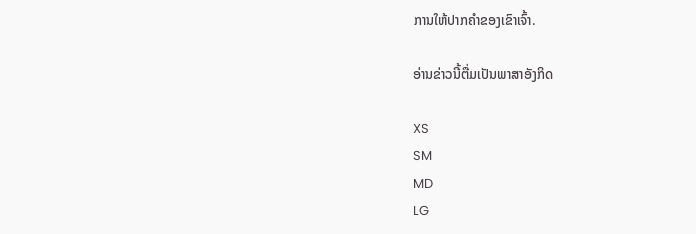ການໃຫ້ປາກຄຳຂອງເຂົາເຈົ້າ.

ອ່ານຂ່າວນີ້ຕື່ມເປັນພາສາອັງກິດ

XS
SM
MD
LG